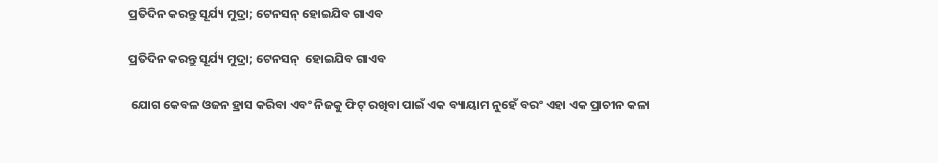ପ୍ରତିଦିନ କରନ୍ତୁ ସୂର୍ଯ୍ୟ ମୁଦ୍ରା; ଟେନସନ୍ ହୋଇଯିବ ଗାଏବ

ପ୍ରତିଦିନ କରନ୍ତୁ ସୂର୍ଯ୍ୟ ମୁଦ୍ରା; ଟେନସନ୍  ହୋଇଯିବ ଗାଏବ

 ଯୋଗ କେବଳ ଓଜନ ହ୍ରାସ କରିବା ଏବଂ ନିଜକୁ ଫିଟ୍ ରଖିବା ପାଇଁ ଏକ ବ୍ୟାୟାମ ନୁହେଁ ବରଂ ଏହା ଏକ ପ୍ରାଚୀନ କଳା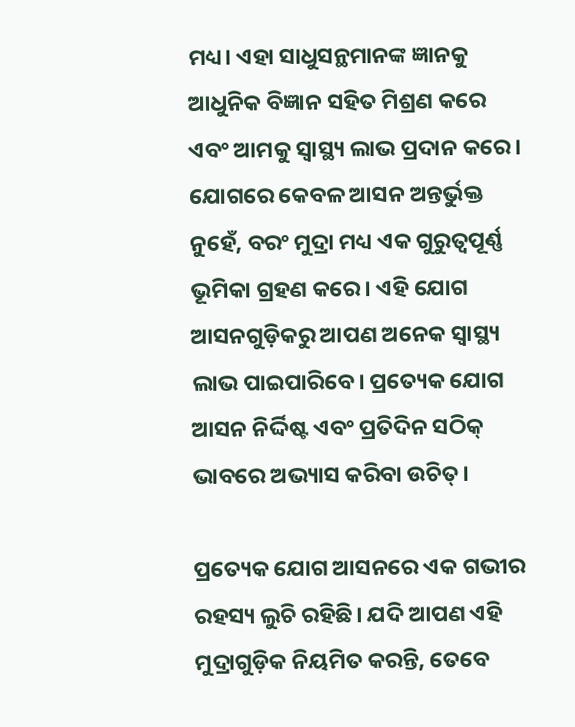ମଧ୍ୟ। ଏହା ସାଧୁସନ୍ଥମାନଙ୍କ ଜ୍ଞାନକୁ ଆଧୁନିକ ବିଜ୍ଞାନ ସହିତ ମିଶ୍ରଣ କରେ ଏବଂ ଆମକୁ ସ୍ୱାସ୍ଥ୍ୟ ଲାଭ ପ୍ରଦାନ କରେ।
ଯୋଗରେ କେବଳ ଆସନ ଅନ୍ତର୍ଭୁକ୍ତ ନୁହେଁ, ବରଂ ମୁଦ୍ରା ମଧ୍ୟ ଏକ ଗୁରୁତ୍ୱପୂର୍ଣ୍ଣ ଭୂମିକା ଗ୍ରହଣ କରେ। ଏହି ଯୋଗ ଆସନଗୁଡ଼ିକରୁ ଆପଣ ଅନେକ ସ୍ୱାସ୍ଥ୍ୟ ଲାଭ ପାଇପାରିବେ। ପ୍ରତ୍ୟେକ ଯୋଗ ଆସନ ନିର୍ଦ୍ଦିଷ୍ଟ ଏବଂ ପ୍ରତିଦିନ ସଠିକ୍ ଭାବରେ ଅଭ୍ୟାସ କରିବା ଉଚିତ୍।

ପ୍ରତ୍ୟେକ ଯୋଗ ଆସନରେ ଏକ ଗଭୀର ରହସ୍ୟ ଲୁଚି ରହିଛି। ଯଦି ଆପଣ ଏହି ମୁଦ୍ରାଗୁଡ଼ିକ ନିୟମିତ କରନ୍ତି, ତେବେ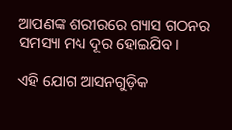ଆପଣଙ୍କ ଶରୀରରେ ଗ୍ୟାସ ଗଠନର ସମସ୍ୟା ମଧ୍ୟ ଦୂର ହୋଇଯିବ।

ଏହି ଯୋଗ ଆସନଗୁଡ଼ିକ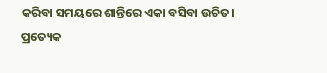କରିବା ସମୟରେ ଶାନ୍ତିରେ ଏକା ବସିବା ଉଚିତ। ପ୍ରତ୍ୟେକ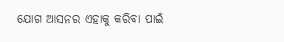ଯୋଗ ଆସନର ଏହାକୁ କରିବା ପାଇଁ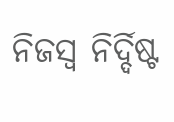ନିଜସ୍ୱ ନିର୍ଦ୍ଦିଷ୍ଟ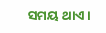ସମୟ ଥାଏ।